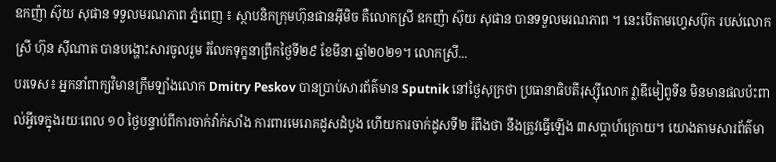ឧកញ៉ា ស៊ុយ សុផាន ទទួលមរណភាព ភ្នំពេញ ៖ ស្ថាបនិកក្រុមហ៊ុនផានអ៊ីមិច គឺលោកស្រី ឧកញ៉ា ស៊ុយ សុផាន បានទទួលមរណភាព ។ នេះបើតាមហ្វេសប៊ុក របស់លោកស្រី ហ៊ុន ស៊ីណាត បានបង្ហោះសារចូលរួម រំលែកទុក្ខនាព្រឹកថ្ងៃទី២៩ ខែមីនា ឆ្នាំ២០២១។ លោកស្រី...
បរទេស៖ អ្នកនាំពាក្យវិមានក្រឹមឡាំងលោក Dmitry Peskov បានប្រាប់សារព័ត៌មាន Sputnik នៅថ្ងៃសុក្រថា ប្រធានាធិបតីរុស្ស៊ីលោក វ្លាឌីមៀពូទីន មិនមានផលប៉ះពាល់អ្វីទេក្នុងរយៈពេល ១០ ថ្ងៃបន្ទាប់ពីការចាក់វ៉ាក់សាំង ការពារមេរោគដូសដំបូង ហើយការចាក់ដូសទី២ រំពឹងថា នឹងត្រូវធ្វើឡើង ៣សប្តាហ៍ក្រោយ។ យោងតាមសារព័ត៌មា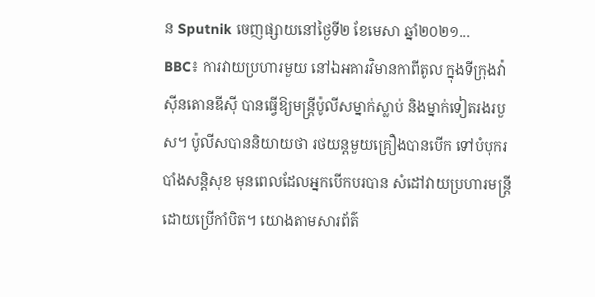ន Sputnik ចេញផ្សាយនៅថ្ងៃទី២ ខែមេសា ឆ្នាំ២០២១...
BBC៖ ការវាយប្រហារមួយ នៅឯអគារវិមានកាពីតូល ក្នុងទីក្រុងវ៉ាស៊ីនតោនឌីស៊ី បានធ្វើឱ្យមន្រ្តីប៉ូលីសម្នាក់ស្លាប់ និងម្នាក់ទៀតរងរបួស។ ប៉ូលីសបាននិយាយថា រថយន្តមួយគ្រឿងបានបើក ទៅបំបុករបាំងសន្តិសុខ មុនពេលដែលអ្នកបើកបរបាន សំដៅវាយប្រហារមន្ត្រីដោយប្រើកាំបិត។ យោងតាមសារព័ត៌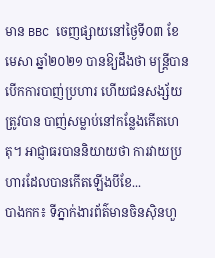មាន BBC ចេញផ្សាយនៅថ្ងៃទី០៣ ខែមេសា ឆ្នាំ២០២១ បានឱ្យដឹងថា មន្រ្តីបានបើកការបាញ់ប្រហារ ហើយជនសង្ស័យត្រូវបាន បាញ់សម្លាប់នៅកន្លែងកើតហេតុ។ អាជ្ញាធរបាននិយាយថា ការវាយប្រហារដែលបានកើតឡើងបីខែ...
បាងកក៖ ទីភ្នាក់ងារព័ត៌មានចិនស៊ិនហួ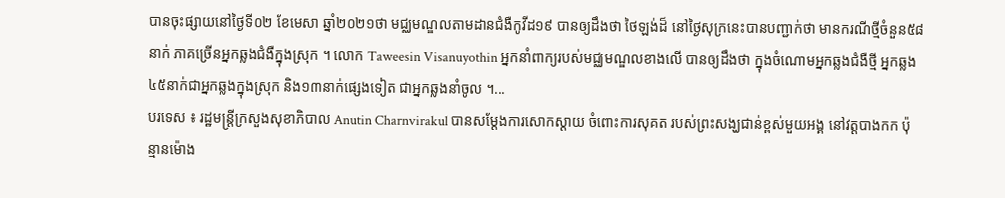បានចុះផ្សាយនៅថ្ងៃទី០២ ខែមេសា ឆ្នាំ២០២១ថា មជ្ឈមណ្ឌលតាមដានជំងឺកូវីដ១៩ បានឲ្យដឹងថា ថៃឡង់ដ៏ នៅថ្ងៃសុក្រនេះបានបញ្ជាក់ថា មានករណីថ្មីចំនួន៥៨នាក់ ភាគច្រើនអ្នកឆ្លងជំងឺក្នុងស្រុក ។ លោក Taweesin Visanuyothin អ្នកនាំពាក្យរបស់មជ្ឈមណ្ឌលខាងលើ បានឲ្យដឹងថា ក្នុងចំណោមអ្នកឆ្លងជំងឺថ្មី អ្នកឆ្លង៤៥នាក់ជាអ្នកឆ្លងក្នុងស្រុក និង១៣នាក់ផ្សេងទៀត ជាអ្នកឆ្លងនាំចូល ។...
បរទេស ៖ រដ្ឋមន្រ្តីក្រសួងសុខាភិបាល Anutin Charnvirakul បានសម្តែងការសោកស្តាយ ចំពោះការសុគត របស់ព្រះសង្ឃជាន់ខ្ពស់មួយអង្គ នៅវត្តបាងកក ប៉ុន្មានម៉ោង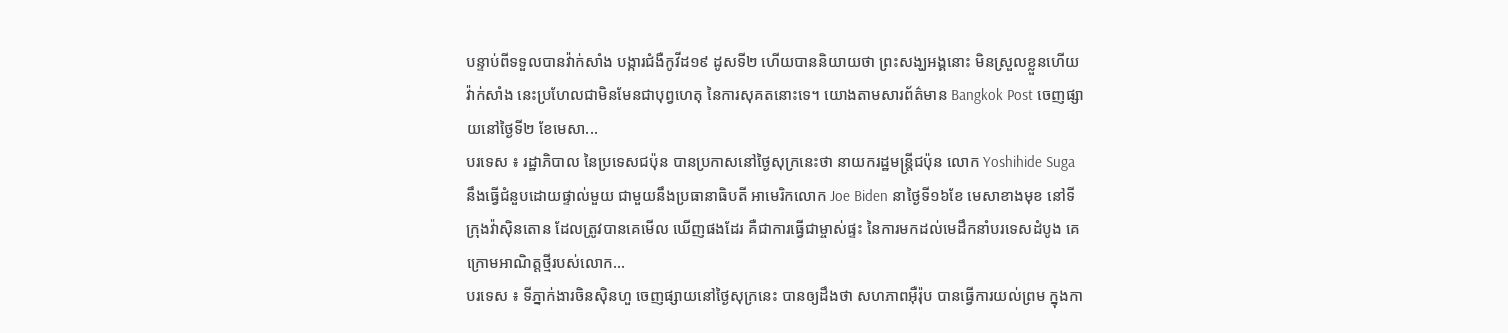បន្ទាប់ពីទទួលបានវ៉ាក់សាំង បង្ការជំងឺកូវីដ១៩ ដូសទី២ ហើយបាននិយាយថា ព្រះសង្ឃអង្គនោះ មិនស្រួលខ្លួនហើយវ៉ាក់សាំង នេះប្រហែលជាមិនមែនជាបុព្វហេតុ នៃការសុគតនោះទេ។ យោងតាមសារព័ត៌មាន Bangkok Post ចេញផ្សាយនៅថ្ងៃទី២ ខែមេសា...
បរទេស ៖ រដ្ឋាភិបាល នៃប្រទេសជប៉ុន បានប្រកាសនៅថ្ងៃសុក្រនេះថា នាយករដ្ឋមន្ត្រីជប៉ុន លោក Yoshihide Suga នឹងធ្វើជំនួបដោយផ្ទាល់មួយ ជាមួយនឹងប្រធានាធិបតី អាមេរិកលោក Joe Biden នាថ្ងៃទី១៦ខែ មេសាខាងមុខ នៅទីក្រុងវ៉ាស៊ិនតោន ដែលត្រូវបានគេមើល ឃើញផងដែរ គឺជាការធ្វើជាម្ចាស់ផ្ទះ នៃការមកដល់មេដឹកនាំបរទេសដំបូង គេក្រោមអាណិត្តថ្មីរបស់លោក...
បរទេស ៖ ទីភ្នាក់ងារចិនស៊ិនហួ ចេញផ្សាយនៅថ្ងៃសុក្រនេះ បានឲ្យដឹងថា សហភាពអ៊ឺរ៉ុប បានធ្វើការយល់ព្រម ក្នុងកា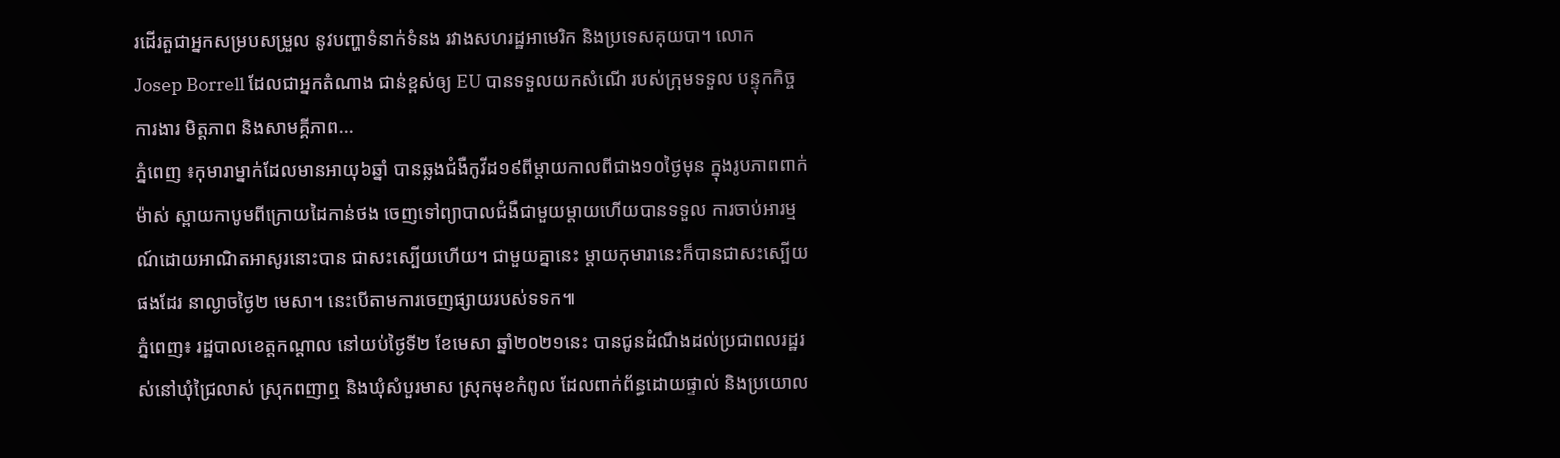រដើរតួជាអ្នកសម្របសម្រួល នូវបញ្ហាទំនាក់ទំនង រវាងសហរដ្ឋអាមេរិក និងប្រទេសគុយបា។ លោក Josep Borrell ដែលជាអ្នកតំណាង ជាន់ខ្ពស់ឲ្យ EU បានទទួលយកសំណើ របស់ក្រុមទទួល បន្ទុកកិច្ចការងារ មិត្តភាព និងសាមគ្គីភាព...
ភ្នំពេញ ៖កុមារាម្នាក់ដែលមានអាយុ៦ឆ្នាំ បានឆ្លងជំងឺកូវីដ១៩ពីម្តាយកាលពីជាង១០ថ្ងៃមុន ក្នុងរូបភាពពាក់ម៉ាស់ ស្ពាយកាបូមពីក្រោយដៃកាន់ថង ចេញទៅព្យាបាលជំងឺជាមួយម្តាយហើយបានទទួល ការចាប់អារម្មណ៍ដោយអាណិតអាសូរនោះបាន ជាសះស្បើយហើយ។ ជាមួយគ្នានេះ ម្តាយកុមារានេះក៏បានជាសះស្បើយផងដែរ នាល្ងាចថ្ងៃ២ មេសា។ នេះបើតាមការចេញផ្សាយរបស់ទទក៕
ភ្នំពេញ៖ រដ្ឋបាលខេត្តកណ្ដាល នៅយប់ថ្ងៃទី២ ខែមេសា ឆ្នាំ២០២១នេះ បានជូនដំណឹងដល់ប្រជាពលរដ្ឋរស់នៅឃុំជ្រៃលាស់ ស្រុកពញាឮ និងឃុំសំបួរមាស ស្រុកមុខកំពូល ដែលពាក់ព័ន្ធដោយផ្ទាល់ និងប្រយោល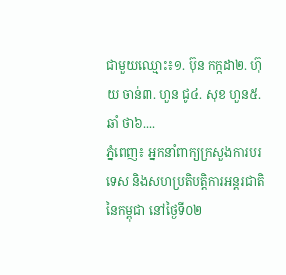ជាមួយឈ្មោះ៖១. ប៊ុន កក្កដា២. ហ៊ុយ ចាន់៣. ហួន ជូ៤. សុខ ហួន៥. ឆាំ ថា៦....
ភ្នំពេញ៖ អ្នកនាំពាក្យក្រសួងការបរទេស និងសហប្រតិបត្តិការអន្តរជាតិនៃកម្ពុជា នៅថ្ងៃទី០២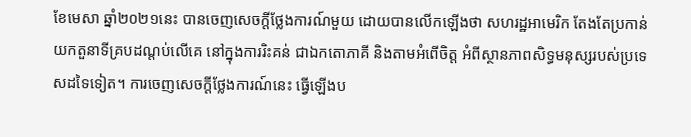ខែមេសា ឆ្នាំ២០២១នេះ បានចេញសេចក្តីថ្លែងការណ៍មួយ ដោយបានលើកឡើងថា សហរដ្ឋអាមេរិក តែងតែប្រកាន់យកតួនាទីគ្របដណ្ដប់លើគេ នៅក្នុងការរិះគន់ ជាឯកតោភាគី និងតាមអំពើចិត្ត អំពីស្ថានភាពសិទ្ធមនុស្សរបស់ប្រទេសដទៃទៀត។ ការចេញសេចក្តីថ្លែងការណ៍នេះ ធ្វើឡើងប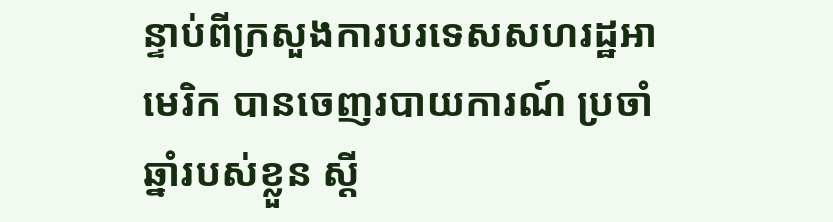ន្ទាប់ពីក្រសួងការបរទេសសហរដ្ឋអាមេរិក បានចេញរបាយការណ៍ ប្រចាំឆ្នាំរបស់ខ្លួន ស្ដី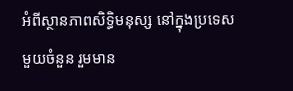អំពីស្ថានភាពសិទ្ធិមនុស្ស នៅក្នុងប្រទេសមួយចំនួន រួមមាន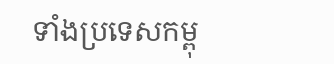ទាំងប្រទេសកម្ពុ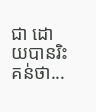ជា ដោយបានរិះគន់ថា...